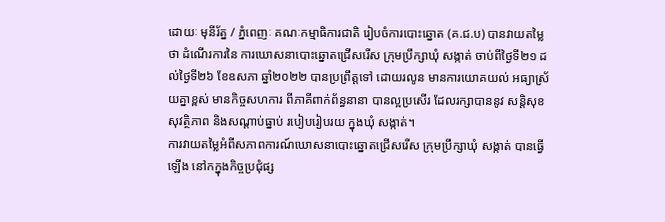ដោយៈ មុនីរ័ត្ន / ភ្នំពេញៈ គណៈកម្មាធិការជាតិ រៀបចំការបោះឆ្នោត (គ.ជ.ប) បានវាយតម្លៃថា ដំណើរការនៃ ការឃោសនាបោះឆ្នោតជ្រើសរើស ក្រុមប្រឹក្សាឃុំ សង្កាត់ ចាប់ពីថ្ងៃទី២១ ដល់ថ្ងៃទី២៦ ខែឧសភា ឆ្នាំ២០២២ បានប្រព្រឹត្តទៅ ដោយរលូន មានការយោគយល់ អធ្យាស្រ័យគ្នាខ្ពស់ មានកិច្ចសហការ ពីភាគីពាក់ព័ន្ធនានា បានល្អប្រសើរ ដែលរក្សាបាននូវ សន្តិសុខ សុវត្ថិភាព និងសណ្តាប់ធ្នាប់ របៀបរៀបរយ ក្នុងឃុំ សង្កាត់។
ការវាយតម្លៃអំពីសភាពការណ៍ឃោសនាបោះឆ្នោតជ្រើសរើស ក្រុមប្រឹក្សាឃុំ សង្កាត់ បានធ្វើឡើង នៅកក្នុងកិច្ចប្រជុំផ្ស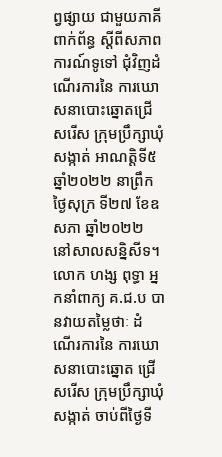ព្វផ្សាយ ជាមួយភាគីពាក់ព័ន្ធ ស្តីពីសភាពការណ៍ទូទៅ ជុំវិញដំណើរការនៃ ការឃោសនាបោះឆ្នោតជ្រើសរើស ក្រុមប្រឹក្សាឃុំ សង្កាត់ អាណត្តិទី៥ ឆ្នាំ២០២២ នាព្រឹកថ្ងៃសុក្រ ទី២៧ ខែឧសភា ឆ្នាំ២០២២ នៅសាលសន្និសីទ។
លោក ហង្ស ពុទ្ធា អ្នកនាំពាក្យ គ.ជ.ប បានវាយតម្លៃថាៈ ដំណើរការនៃ ការឃោសនាបោះឆ្នោត ជ្រើសរើស ក្រុមប្រឹក្សាឃុំ សង្កាត់ ចាប់ពីថ្ងៃទី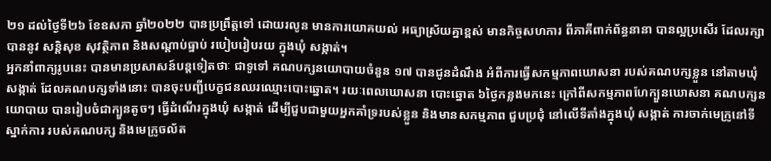២១ ដល់ថ្ងៃទី២៦ ខែឧសភា ឆ្នាំ២០២២ បានប្រព្រឹត្តទៅ ដោយរលូន មានការយោគយល់ អធ្យាស្រ័យគ្នាខ្ពស់ មានកិច្ចសហការ ពីភាគីពាក់ព័ន្ធនានា បានល្អប្រសើរ ដែលរក្សាបាននូវ សន្តិសុខ សុវត្ថិភាព និងសណ្តាប់ធ្នាប់ របៀបរៀបរយ ក្នុងឃុំ សង្កាត់។
អ្នកនាំពាក្យរូបនេះ បានមានប្រសាសន៍បន្តទៀតថាៈ ជាទូទៅ គណបក្សនយោបាយចំនួន ១៧ បានជូនដំណឹង អំពីការធ្វើសកម្មភាពឃោសនា របស់គណបក្សខ្លួន នៅតាមឃុំ សង្កាត់ ដែលគណបក្សទាំងនោះ បានចុះបញ្ជីបេក្ខជនឈរឈ្មោះបោះឆ្នោត។ រយៈពេលឃោសនា បោះឆ្នោត ៦ថ្ងៃកន្លងមកនេះ ក្រៅពីសកម្មភាពហែក្បួនឃោសនា គណបក្សនយោបាយ បានរៀបចំជាក្បួនតូចៗ ធ្វើដំណើរក្នុងឃុំ សង្កាត់ ដើម្បីជួបជាមួយអ្នកគាំទ្ររបស់ខ្លួន និងមានសកម្មភាព ជួបប្រជុំ នៅលើទីតាំងក្នុងឃុំ សង្កាត់ ការចាក់មេក្រូនៅទីស្នាក់ការ របស់គណបក្ស និងមេក្រូចល័ត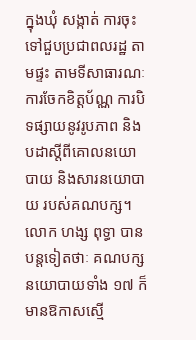ក្នុងឃុំ សង្កាត់ ការចុះទៅជួបប្រជាពលរដ្ឋ តាមផ្ទះ តាមទីសាធារណៈ ការចែកខិត្តប័ណ្ណ ការបិទផ្សាយនូវរូបភាព និងបដាស្តីពីគោលនយោបាយ និងសារនយោបាយ របស់គណបក្ស។
លោក ហង្ស ពុទ្ធា បានបន្តទៀតថាៈ គណបក្សនយោបាយទាំង ១៧ ក៏មានឱកាសស្មើ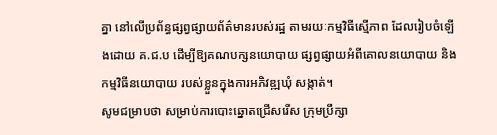គ្នា នៅលើប្រព័ន្ធផ្សព្វផ្សាយព័ត៌មានរបស់រដ្ឋ តាមរយៈកម្មវិធីស្មើភាព ដែលរៀបចំឡើងដោយ គ.ជ.ប ដើម្បីឱ្យគណបក្សនយោបាយ ផ្សព្វផ្សាយអំពីគោលនយោបាយ និងកម្មវិធីនយោបាយ របស់ខ្លួនក្នុងការអភិវឌ្ឍឃុំ សង្កាត់។
សូមជម្រាបថា សម្រាប់ការបោះឆ្នោតជ្រើសរើស ក្រុមប្រឹក្សា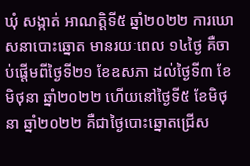ឃុំ សង្កាត់ អាណត្តិទី៥ ឆ្នាំ២០២២ ការឃោសនាបោះឆ្នោត មានរយៈពេល ១៤ថ្ងៃ គឺចាប់ផ្តើមពីថ្ងៃទី២១ ខែឧសភា ដល់ថ្ងៃទី៣ ខែមិថុនា ឆ្នាំ២០២២ ហើយនៅថ្ងៃទី៥ ខែមិថុនា ឆ្នាំ២០២២ គឺជាថ្ងៃបោះឆ្នោតជ្រើស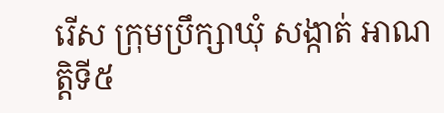រើស ក្រុមប្រឹក្សាឃុំ សង្កាត់ អាណត្តិទី៥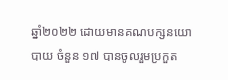ឆ្នាំ២០២២ ដោយមានគណបក្សនយោបាយ ចំនួន ១៧ បានចូលរួមប្រកួត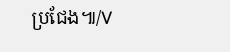ប្រជែង៕/V